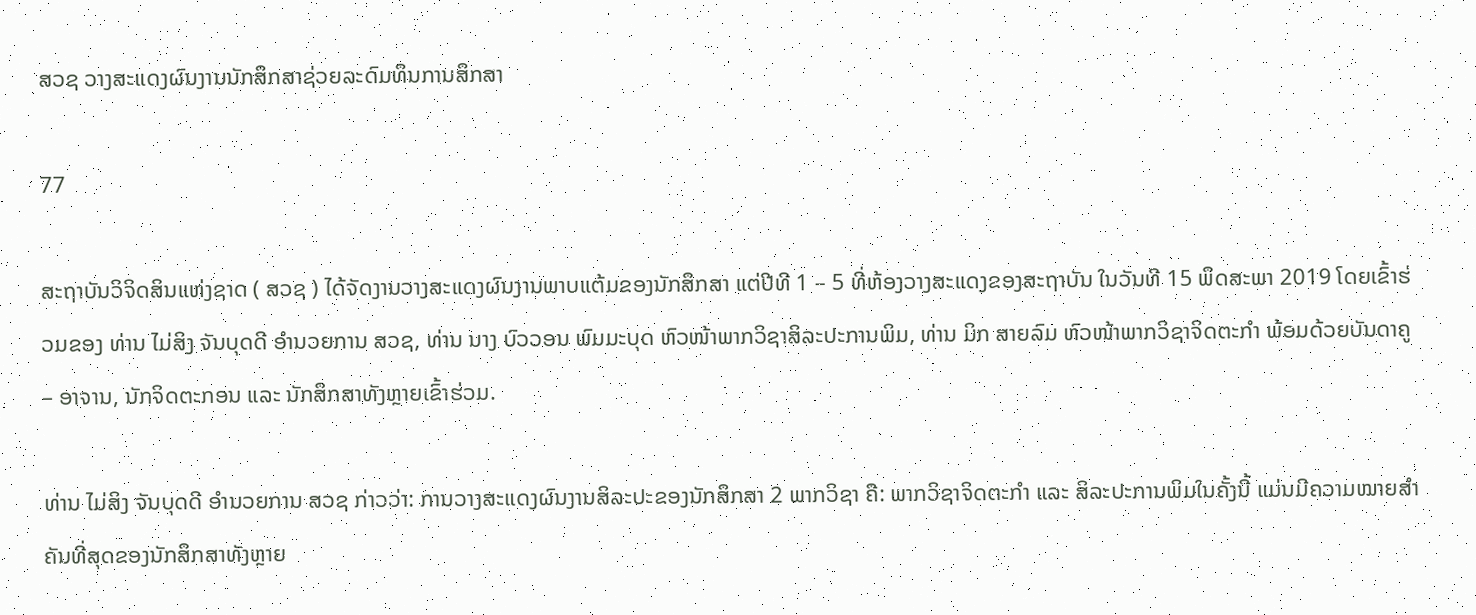ສວຊ ວາງສະແດງຜົນງານນັກສຶກສາຊ່ວຍລະດົມທຶນການສຶກສາ

77

ສະຖາບັນວິຈິດສິນແຫ່ງຊາດ ( ສວຊ ) ໄດ້ຈັດງານວາງສະແດງຜົນງານພາບແຕ້ມຂອງນັກສຶກສາ ແຕ່ປີທີ 1 – 5 ທີ່ຫ້ອງວາງສະແດງຂອງສະຖາບັນ ໃນວັນທີ 15 ພຶດສະພາ 2019 ໂດຍເຂົ້າຮ່ວມຂອງ ທ່ານ ໄມ່ສິງ ຈັນບຸດດີ ອຳນວຍການ ສວຊ, ທ່ານ ນາງ ບົວວອນ ພົມມະບຸດ ຫົວໜ້າພາກວິຊາສິລະປະການພິມ, ທ່ານ ມິກ ສາຍລົມ ຫົວໜ້າພາກວິຊາຈິດຕະກຳ ພ້ອມດ້ວຍບັນດາຄູ – ອາຈານ, ນັກຈິດຕະກອນ ແລະ ນັກສຶກສາທັງຫຼາຍເຂົ້າຮ່ວມ.

ທ່ານ ໄມ່ສິງ ຈັນບຸດດີ ອຳນວຍການ ສວຊ ກ່າວວ່າ: ການວາງສະແດງຜົນງານສິລະປະຂອງນັກສຶກສາ 2 ພາກວິຊາ ຄື: ພາກວິຊາຈິດຕະກຳ ແລະ ສິລະປະການພິມໃນຄັ້ງນີ້ ແມ່ນມີຄວາມໝາຍສຳຄັນທີ່ສຸດຂອງນັກສຶກສາທັງຫຼາຍ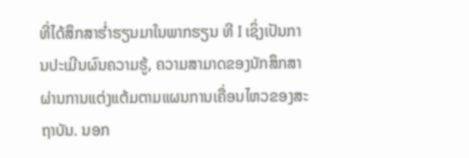ທີ່ໄດ້ສຶກສາຮໍ່າຮຽນມາໃນພາກຮຽນ ທີ I ເຊິ່ງເປັນການປະເມີນຜົນຄວາມຮູ້, ຄວາມສາມາດຂອງນັກສຶກສາຜ່ານການແຕ່ງແຕ້ມຕາມແຜນການເຄື່ອນໄຫວຂອງສະຖາບັນ. ນອກ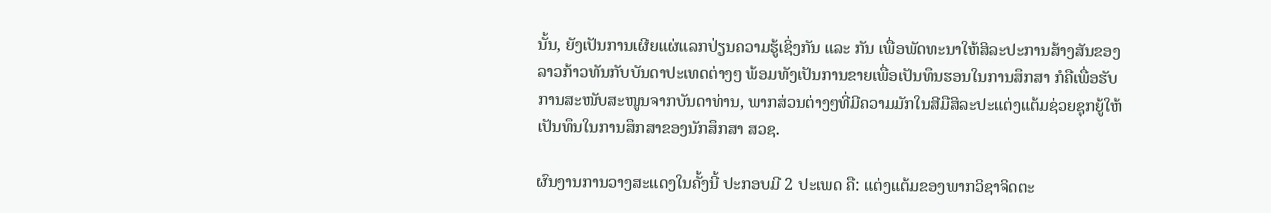ນັ້ນ, ຍັງເປັນການເຜີຍແຜ່ແລກປ່ຽນຄວາມຮູ້ເຊິ່ງກັນ ແລະ ກັນ ເພື່ອພັດທະນາໃຫ້ສິລະປະການສ້າງສັນຂອງລາວກ້າວທັນກັບບັນດາປະເທດຕ່າງໆ ພ້ອມທັງເປັນການຂາຍເພື່ອເປັນທຶນຮອນໃນການສຶກສາ ກໍຄືເພື່ອຮັບການສະໜັບສະໜູນຈາກບັນດາທ່ານ, ພາກສ່ວນຕ່າງໆທີ່ມີຄວາມມັກໃນສີມືສິລະປະແຕ່ງແຕ້ມຊ່ວຍຊຸກຍູ້ໃຫ້ເປັນທຶນໃນການສຶກສາຂອງນັກສຶກສາ ສວຊ.

ຜົນງານການວາງສະແດງໃນຄັ້ງນີ້ ປະກອບມີ 2 ປະເພດ ຄື: ແຕ່ງແຕ້ມຂອງພາກວິຊາຈິດຕະ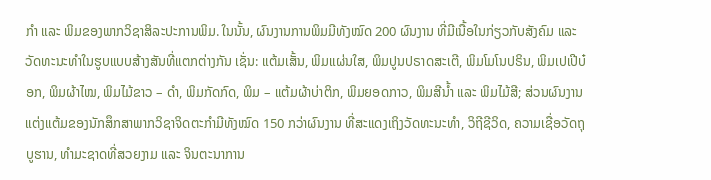ກຳ ແລະ ພິມຂອງພາກວິຊາສິລະປະການພິມ. ໃນນັ້ນ, ຜົນງານການພິມມີທັງໝົດ 200 ຜົນງານ ທີ່ມີເນື້ອໃນກ່ຽວກັບສັງຄົມ ແລະ ວັດທະນະທຳໃນຮູບແບບສ້າງສັນທີ່ແຕກຕ່າງກັນ ເຊັ່ນ: ແຕ້ມເສັ້ນ, ພິມແຜ່ນໃສ, ພິມປູນປຣາດສະເຕີ, ພິມໂມໂນປຣິນ, ພິມເປເປີບ໋ອກ, ພິມຜ້າໄໝ, ພິມໄມ້ຂາວ – ດຳ, ພິມກັດກົດ, ພິມ – ແຕ້ມຜ້າບ່າຕິກ, ພິມຍອດກາວ, ພິມສີນ້ຳ ແລະ ພິມໄມ້ສີ; ສ່ວນຜົນງານແຕ່ງແຕ້ມຂອງນັກສຶກສາພາກວິຊາຈິດຕະກຳມີທັງໝົດ 150 ກວ່າຜົນງານ ທີ່ສະແດງເຖິງວັດທະນະທຳ, ວິຖີຊີວິດ, ຄວາມເຊື່ອວັດຖຸບູຮານ, ທຳມະຊາດທີ່ສວຍງາມ ແລະ ຈິນຕະນາການ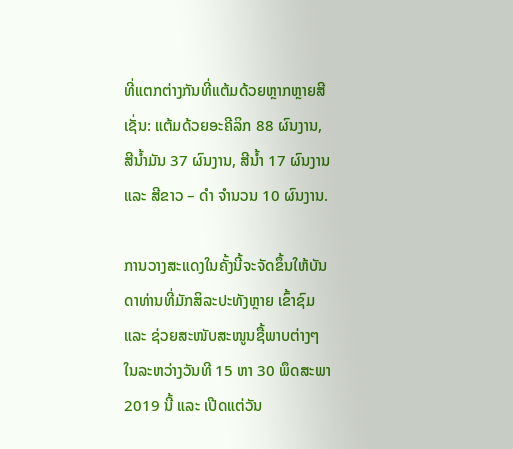ທີ່ແຕກຕ່າງກັນທີ່ແຕ້ມດ້ວຍຫຼາກຫຼາຍສີ ເຊັ່ນ: ແຕ້ມດ້ວຍອະຄີລິກ 88 ຜົນງານ, ສີນ້ຳມັນ 37 ຜົນງານ, ສີນ້ຳ 17 ຜົນງານ ແລະ ສີຂາວ – ດຳ ຈຳນວນ 10 ຜົນງານ.

ການວາງສະແດງໃນຄັ້ງນີ້ຈະຈັດຂຶ້ນໃຫ້ບັນດາທ່ານທີ່ມັກສິລະປະທັງຫຼາຍ ເຂົ້າຊົມ ແລະ ຊ່ວຍສະໜັບສະໜູນຊື້ພາບຕ່າງໆໃນລະຫວ່າງວັນທີ 15 ຫາ 30 ພຶດສະພາ 2019 ນີ້ ແລະ ເປີດແຕ່ວັນ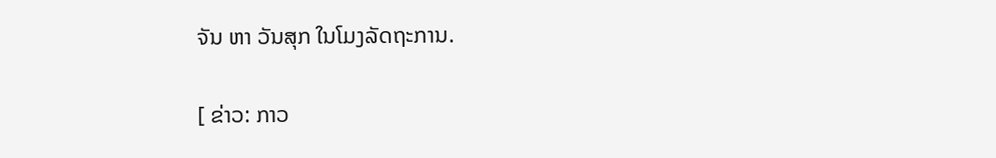ຈັນ ຫາ ວັນສຸກ ໃນໂມງລັດຖະການ.

[ ຂ່າວ: ກາວ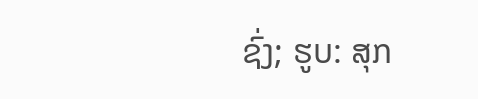ຊົ່ງ; ຮູບ: ສຸກ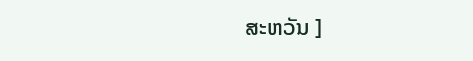ສະຫວັນ ]